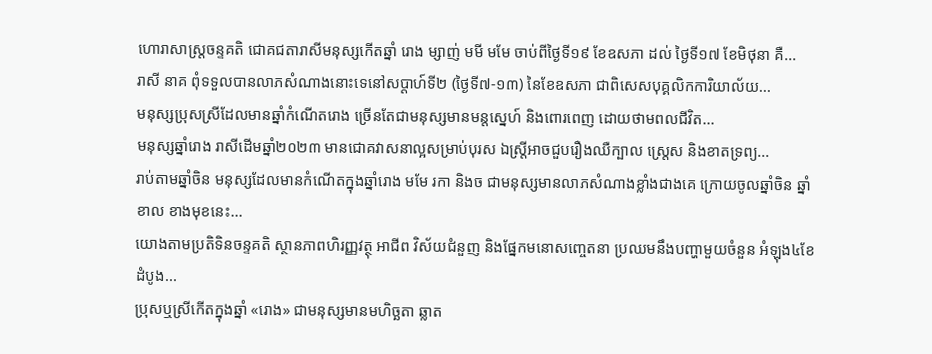ហោរាសាស្រ្តចន្ទគតិ ជោគជតារាសីមនុស្សកើតឆ្នាំ រោង ម្សាញ់ មមី មមែ ចាប់ពីថ្ងៃទី១៩ ខែឧសភា ដល់ ថ្ងៃទី១៧ ខែមិថុនា គឺ...
រាសី នាគ ពុំទទួលបានលាភសំណាងនោះទេនៅសប្ដាហ៍ទី២ (ថ្ងៃទី៧-១៣) នៃខែឧសភា ជាពិសេសបុគ្គលិកការិយាល័យ...
មនុស្សប្រុសស្រីដែលមានឆ្នាំកំណើតរោង ច្រើនតែជាមនុស្សមានមន្តស្នេហ៍ និងពោរពេញ ដោយថាមពលជីវិត...
មនុស្សឆ្នាំរោង រាសីដើមឆ្នាំ២០២៣ មានជោគវាសនាល្អសម្រាប់បុរស ឯស្ត្រីអាចជួបរឿងឈឺក្បាល ស្ត្រេស និងខាតទ្រព្យ...
រាប់តាមឆ្នាំចិន មនុស្សដែលមានកំណើតក្នុងឆ្នាំរោង មមែ រកា និងច ជាមនុស្សមានលាភសំណាងខ្លាំងជាងគេ ក្រោយចូលឆ្នាំចិន ឆ្នាំខាល ខាងមុខនេះ...
យោងតាមប្រតិទិនចន្ទគតិ ស្ថានភាពហិរញ្ញវត្ថុ អាជីព វិស័យជំនួញ និងផ្នែកមនោសញ្ចេតនា ប្រឈមនឹងបញ្ហាមួយចំនួន អំឡុង៤ខែដំបូង...
ប្រុសឬស្រីកើតក្នុងឆ្នាំ «រោង» ជាមនុស្សមានមហិច្ឆតា ឆ្លាត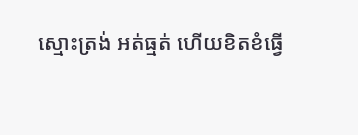ស្មោះត្រង់ អត់ធ្មត់ ហើយខិតខំធ្វើ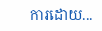ការដោយ...